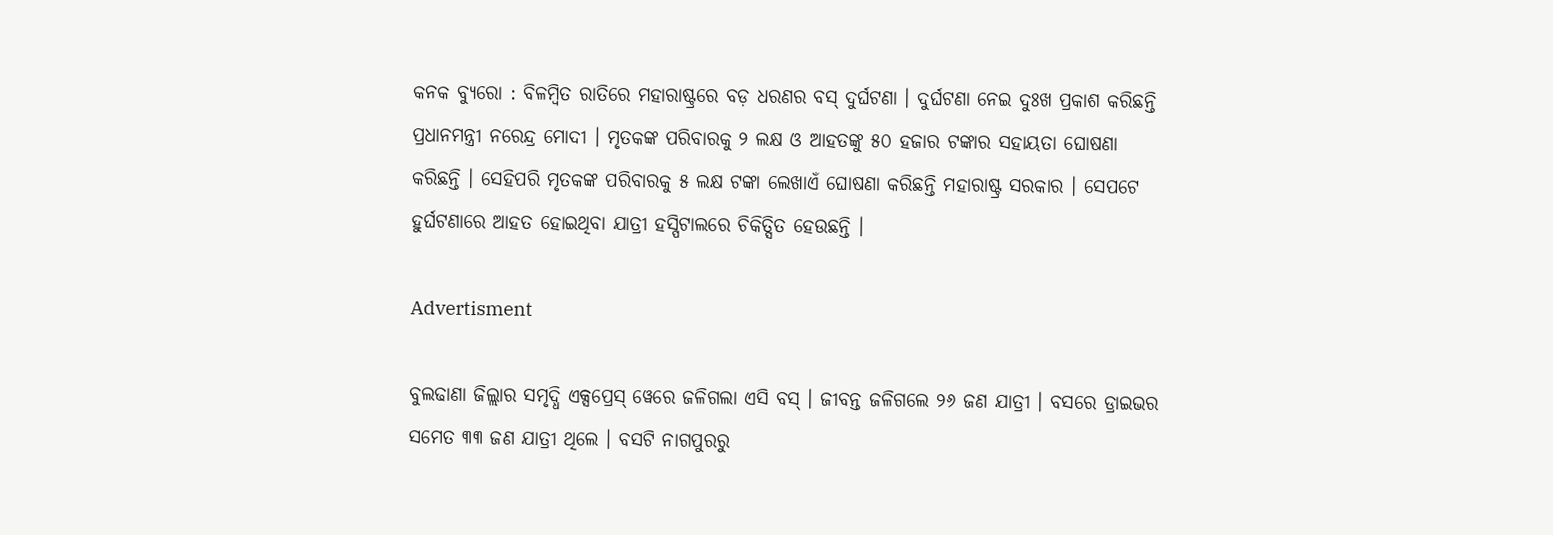କନକ ବ୍ୟୁରୋ : ବିଳମ୍ବିତ ରାତିରେ ମହାରାଷ୍ଟ୍ରରେ ବଡ଼ ଧରଣର ବସ୍ ଦୁର୍ଘଟଣା । ଦୁର୍ଘଟଣା ନେଇ ଦୁଃଖ ପ୍ରକାଶ କରିଛନ୍ତି ପ୍ରଧାନମନ୍ତ୍ରୀ ନରେନ୍ଦ୍ର ମୋଦୀ । ମୃତକଙ୍କ ପରିବାରକୁ ୨ ଲକ୍ଷ ଓ ଆହତଙ୍କୁ ୫୦ ହଜାର ଟଙ୍କାର ସହାୟତା ଘୋଷଣା କରିଛନ୍ତି । ସେହିପରି ମୃତକଙ୍କ ପରିବାରକୁ ୫ ଲକ୍ଷ ଟଙ୍କା ଲେଖାଏଁ ଘୋଷଣା କରିଛନ୍ତି ମହାରାଷ୍ଟ୍ର ସରକାର । ସେପଟେ ହୁର୍ଘଟଣାରେ ଆହତ ହୋଇଥିବା ଯାତ୍ରୀ ହସ୍ପିଟାଲରେ ଚିକିତ୍ସିତ ହେଉଛନ୍ତି ।

Advertisment

ବୁଲଢାଣା ଜିଲ୍ଲାର ସମୃଦ୍ଧି ଏକ୍ସପ୍ରେସ୍ ୱେରେ ଜଳିଗଲା ଏସି ବସ୍ । ଜୀବନ୍ତ ଜଳିଗଲେ ୨୬ ଜଣ ଯାତ୍ରୀ । ବସରେ ଡ୍ରାଇଭର ସମେତ ୩୩ ଜଣ ଯାତ୍ରୀ ଥିଲେ । ବସଟି ନାଗପୁରରୁ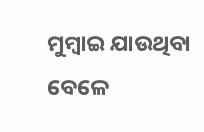ମୁମ୍ବାଇ ଯାଉଥିବା ବେଳେ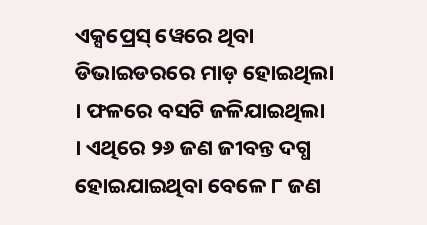ଏକ୍ସପ୍ରେସ୍ ୱେରେ ଥିବା ଡିଭାଇଡରରେ ମାଡ଼ ହୋଇଥିଲା । ଫଳରେ ବସଟି ଜଳିଯାଇଥିଲା । ଏଥିରେ ୨୬ ଜଣ ଜୀବନ୍ତ ଦଗ୍ଧ ହୋଇଯାଇଥିବା ବେଳେ ୮ ଜଣ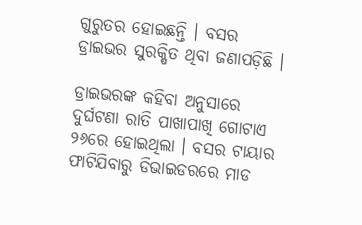ଗୁରୁତର ହୋଇଛନ୍ତି । ବସର ଡ୍ରାଇଭର ସୁରକ୍ଷିତ ଥିବା ଜଣାପଡ଼ିଛି ।

ଡ୍ରାଇଭରଙ୍କ କହିବା ଅନୁସାରେ ଦୁର୍ଘଟଣା ରାତି ପାଖାପାଖି ଗୋଟାଏ ୨୬ରେ ହୋଇଥିଲା । ବସର ଟାୟାର ଫାଟିଯିବାରୁ ଡିଭାଇଡରରେ ମାଡ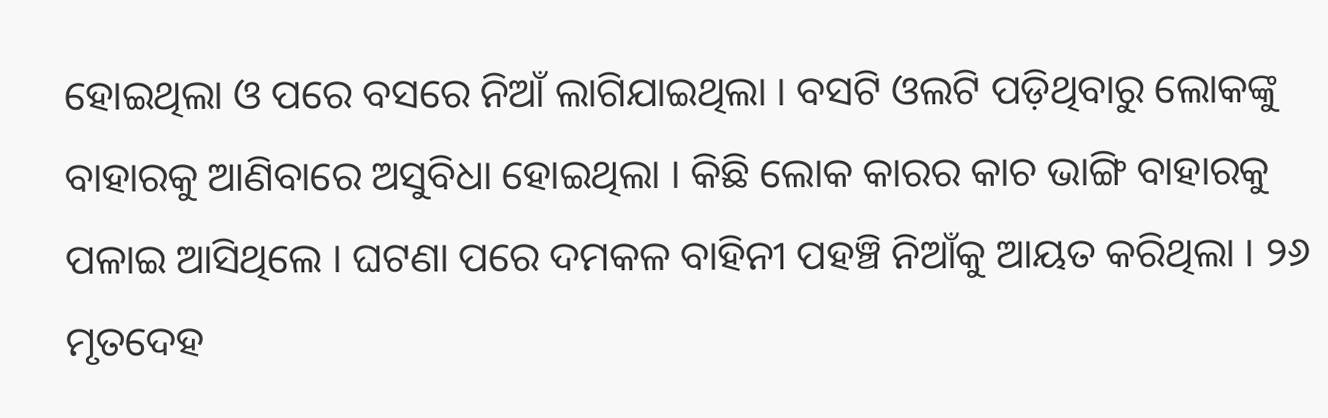ହୋଇଥିଲା ଓ ପରେ ବସରେ ନିଆଁ ଲାଗିଯାଇଥିଲା । ବସଟି ଓଲଟି ପଡ଼ିଥିବାରୁ ଲୋକଙ୍କୁ ବାହାରକୁ ଆଣିବାରେ ଅସୁବିଧା ହୋଇଥିଲା । କିଛି ଲୋକ କାରର କାଚ ଭାଙ୍ଗି ବାହାରକୁ ପଳାଇ ଆସିଥିଲେ । ଘଟଣା ପରେ ଦମକଳ ବାହିନୀ ପହଞ୍ଚି ନିଆଁକୁ ଆୟତ କରିଥିଲା । ୨୬ ମୃତଦେହ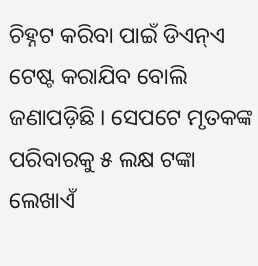ଚିହ୍ନଟ କରିବା ପାଇଁ ଡିଏନ୍ଏ ଟେଷ୍ଟ କରାଯିବ ବୋଲି ଜଣାପଡ଼ିଛି । ସେପଟେ ମୃତକଙ୍କ ପରିବାରକୁ ୫ ଲକ୍ଷ ଟଙ୍କା ଲେଖାଏଁ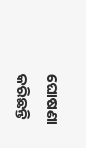ଘୋଷଣା କରିଛନ୍ତି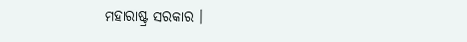ମହାରାଷ୍ଟ୍ର ସରକାର ।